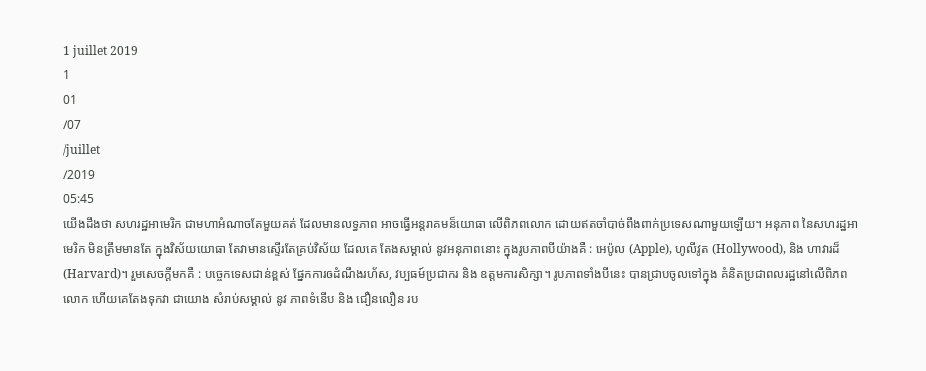1 juillet 2019
1
01
/07
/juillet
/2019
05:45
យើងដឹងថា សហរដ្ឋអាមេរិក ជាមហាអំណាចតែមួយគត់ ដែលមានលទ្ធភាព អាចធ្វើអន្តរាគមន៏យោធា លើពិភពលោក ដោយឥតចាំបាច់ពឹងពាក់ប្រទេសណាមួយឡើយ។ អនុភាព នៃសហរដ្ឋអាមេរិក មិនត្រឹមមានតែ ក្នុងវិស័យយោធា តែវាមានស្ទើរតែគ្រប់វិស័យ ដែលគេ តែងសម្គាល់ នូវអនុភាពនោះ ក្នុងរូបភាពបីយ៉ាងគឺ : អេប៉ូល (Apple), ហូលីវូត (Hollywood), និង ហាវារដ៏(Harvard)។ រួមសេចក្តីមកគឺ : បច្ចេកទេសជាន់ខ្ពស់ ផ្នែកការឲដំណឹងរហ័ស, វប្បធម៍ប្រជាករ និង ឧត្តមការសិក្សា។ រូបភាពទាំងបីនេះ បានជ្រាបចូលទៅក្នុង គំនិតប្រជាពលរដ្ឋនៅលើពិភពលោក ហើយគេតែងទុកវា ជាយោង សំរាប់សម្គាល់ នូវ ភាពទំនើប និង ជឿនលឿន រប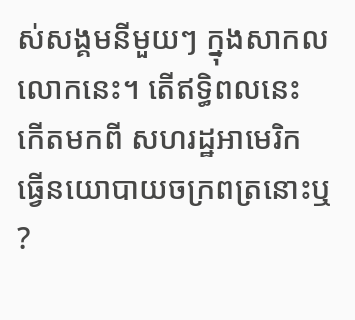ស់សង្គមនីមួយៗ ក្នុងសាកលលោកនេះ។ តើឥទ្ធិពលនេះ កើតមកពី សហរដ្ឋអាមេរិក ធ្វើនយោបាយចក្រពត្រនោះឬ ?